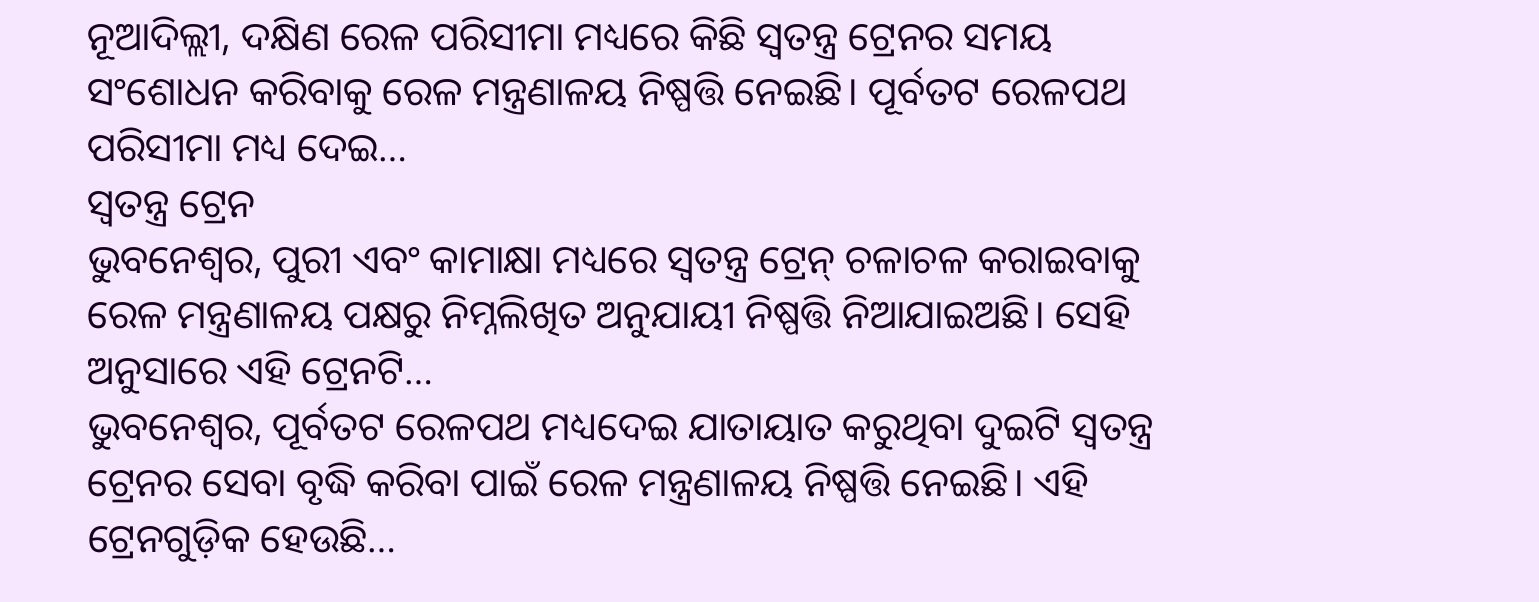ନୂଆଦିଲ୍ଲୀ, ଦକ୍ଷିଣ ରେଳ ପରିସୀମା ମଧ୍ୟରେ କିଛି ସ୍ୱତନ୍ତ୍ର ଟ୍ରେନର ସମୟ ସଂଶୋଧନ କରିବାକୁ ରେଳ ମନ୍ତ୍ରଣାଳୟ ନିଷ୍ପତ୍ତି ନେଇଛି। ପୂର୍ବତଟ ରେଳପଥ ପରିସୀମା ମଧ୍ୟ ଦେଇ…
ସ୍ବତନ୍ତ୍ର ଟ୍ରେନ
ଭୁବନେଶ୍ବର, ପୁରୀ ଏବଂ କାମାକ୍ଷା ମଧ୍ୟରେ ସ୍ୱତନ୍ତ୍ର ଟ୍ରେନ୍ ଚଳାଚଳ କରାଇବାକୁ ରେଳ ମନ୍ତ୍ରଣାଳୟ ପକ୍ଷରୁ ନିମ୍ନଲିଖିତ ଅନୁଯାୟୀ ନିଷ୍ପତ୍ତି ନିଆଯାଇଅଛି। ସେହି ଅନୁସାରେ ଏହି ଟ୍ରେନଟି…
ଭୁବନେଶ୍ବର, ପୂର୍ବତଟ ରେଳପଥ ମଧ୍ୟଦେଇ ଯାତାୟାତ କରୁଥିବା ଦୁଇଟି ସ୍ବତନ୍ତ୍ର ଟ୍ରେନର ସେବା ବୃଦ୍ଧି କରିବା ପାଇଁ ରେଳ ମନ୍ତ୍ରଣାଳୟ ନିଷ୍ପତ୍ତି ନେଇଛି। ଏହି ଟ୍ରେନଗୁଡ଼ିକ ହେଉଛି…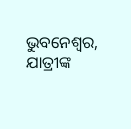ଭୁବନେଶ୍ବର, ଯାତ୍ରୀଙ୍କ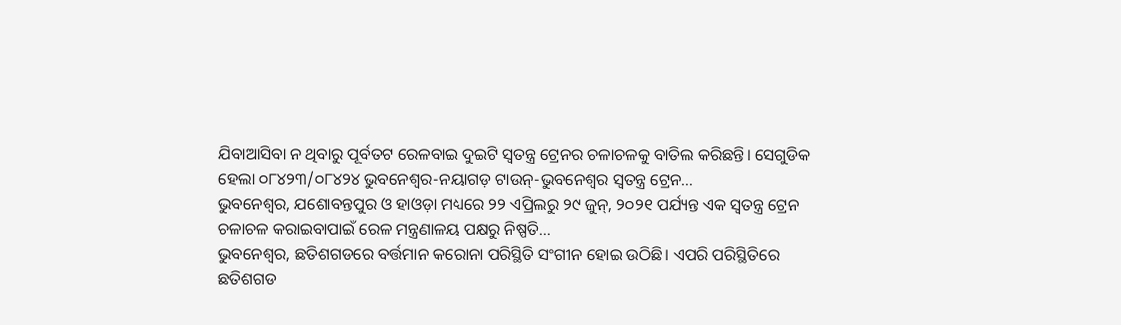ଯିବାଆସିବା ନ ଥିବାରୁ ପୂର୍ବତଟ ରେଳବାଇ ଦୁଇଟି ସ୍ବତନ୍ତ୍ର ଟ୍ରେନର ଚଳାଚଳକୁ ବାତିଲ କରିଛନ୍ତି। ସେଗୁଡିକ ହେଲା ୦୮୪୨୩/୦୮୪୨୪ ଭୁବନେଶ୍ୱର-ନୟାଗଡ଼ ଟାଉନ୍-ଭୁବନେଶ୍ୱର ସ୍ବତନ୍ତ୍ର ଟ୍ରେନ…
ଭୁବନେଶ୍ବର, ଯଶୋବନ୍ତପୁର ଓ ହାଓଡ଼ା ମଧ୍ୟରେ ୨୨ ଏପ୍ରିଲରୁ ୨୯ ଜୁନ୍, ୨୦୨୧ ପର୍ଯ୍ୟନ୍ତ ଏକ ସ୍ୱତନ୍ତ୍ର ଟ୍ରେନ ଚଳାଚଳ କରାଇବାପାଇଁ ରେଳ ମନ୍ତ୍ରଣାଳୟ ପକ୍ଷରୁ ନିଷ୍ପତି…
ଭୁବନେଶ୍ବର, ଛତିଶଗଡରେ ବର୍ତ୍ତମାନ କରୋନା ପରିସ୍ଥିତି ସଂଗୀନ ହୋଇ ଉଠିଛି। ଏପରି ପରିସ୍ଥିତିରେ ଛତିଶଗଡ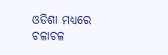ଓଡିଶା ମଧ୍ୟରେ ଚଳାଚଳ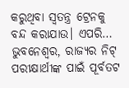କରୁଥିବା ସ୍ବତନ୍ତ୍ର ଟ୍ରେନକୁ ବନ୍ଦ କରାଯାଉ। ଏପରି…
ଭୁବନେଶ୍ବର, ରାଜ୍ୟର ନିଟ୍ ପରୀକ୍ଷାର୍ଥୀଙ୍କ ପାଇଁ ପୂର୍ବତଟ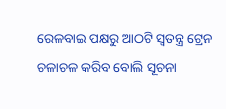ରେଳବାଇ ପକ୍ଷରୁ ଆଠଟି ସ୍ବତନ୍ତ୍ର ଟ୍ରେନ ଚଳାଚଳ କରିବ ବୋଲି ସୂଚନା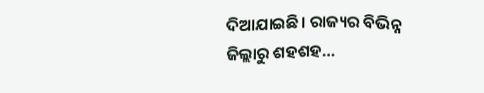ଦିଆଯାଇଛି। ରାଜ୍ୟର ବିଭିନ୍ନ ଜିଲ୍ଲାରୁ ଶହଶହ…